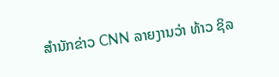ສຳນັກຂ່າວ CNN ລາຍງານວ່າ ທ້າວ ຊິລ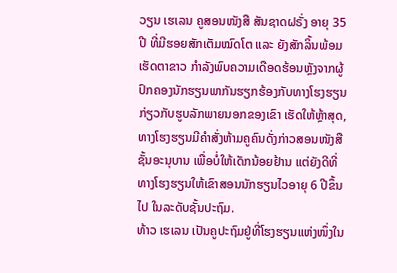ວຽນ ເຮເລນ ຄູສອນໜັງສື ສັນຊາດຝຣັ່ງ ອາຍຸ 35ປີ ທີ່ມີຮອຍສັກເຕັມໝົດໂຕ ແລະ ຍັງສັກລິ້ນພ້ອມເຮັດຕາຂາວ ກຳລັງພົບຄວາມເດືອດຮ້ອນຫຼັງຈາກຜູ້ປົກຄອງນັກຮຽນພາກັນຮຽກຮ້ອງກັບທາງໂຮງຮຽນກ່ຽວກັບຮູບລັກພາຍນອກຂອງເຂົາ ເຮັດໃຫ້ຫຼ້າສຸດ, ທາງໂຮງຮຽນມີຄຳສັ່ງຫ້າມຄູຄົນດັ່ງກ່າວສອນໜັງສືຊັ້ນອະນຸບານ ເພື່ອບໍ່ໃຫ້ເດັກນ້ອຍຢ້ານ ແຕ່ຍັງດີທີ່ທາງໂຮງຮຽນໃຫ້ເຂົາສອນນັກຮຽນໄວອາຍຸ 6 ປີຂຶ້ນໄປ ໃນລະດັບຊັ້ນປະຖົມ.
ທ້າວ ເຮເລນ ເປັນຄູປະຖົມຢູ່ທີ່ໂຮງຮຽນແຫ່ງໜຶ່ງໃນ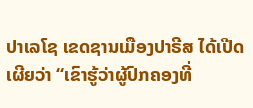ປາເລໂຊ ເຂດຊານເມືອງປາຣີສ ໄດ້ເປີດເຜີຍວ່າ “ເຂົາຮູ້ວ່າຜູ້ປົກຄອງທີ່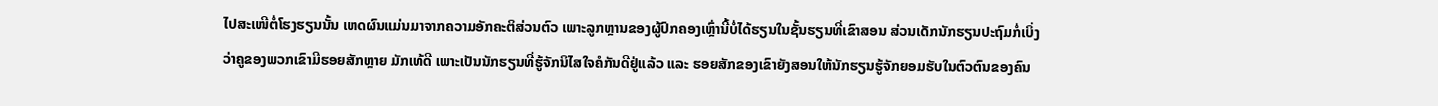ໄປສະເໜີຕໍ່ໂຮງຮຽນນັ້ນ ເຫດຜົນແມ່ນມາຈາກຄວາມອັກຄະຕິສ່ວນຕົວ ເພາະລູກຫຼານຂອງຜູ້ປົກຄອງເຫຼົ່ານີ້ບໍ່ໄດ້ຮຽນໃນຊັ້ນຮຽນທີ່ເຂົາສອນ ສ່ວນເດັກນັກຮຽນປະຖົມກໍ່ເບິ່ງວ່າຄູຂອງພວກເຂົາມີຮອຍສັກຫຼາຍ ມັກເທ້ດີ ເພາະເປັນນັກຮຽນທີ່ຮູ້ຈັກນິໄສໃຈຄໍກັນດີຢູ່ແລ້ວ ແລະ ຮອຍສັກຂອງເຂົາຍັງສອນໃຫ້ນັກຮຽນຮູ້ຈັກຍອມຮັບໃນຕົວຕົນຂອງຄົນ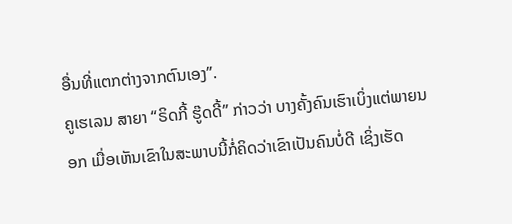ອື່ນທີ່ແຕກຕ່າງຈາກຕົນເອງ”.
ຄູເຮເລນ ສາຍາ “ຣິດກີ້ ຮູ໊ດດີ້” ກ່າວວ່າ ບາງຄັ້ງຄົນເຮົາເບິ່ງແຕ່ພາຍນອກ ເມື່ອເຫັນເຂົາໃນສະພາບນີ້ກໍ່ຄິດວ່າເຂົາເປັນຄົນບໍ່ດີ ເຊິ່ງເຮັດ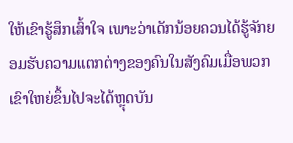ໃຫ້ເຂົາຮູ້ສຶກເສົ້າໃຈ ເພາະວ່າເດັກນ້ອຍຄວນໄດ້ຮູ້ຈັກຍອມຮັບຄວາມແຕກຕ່າງຂອງຄົນໃນສັງຄົມເມື່ອພວກເຂົາໃຫຍ່ຂຶ້ນໄປຈະໄດ້ຫຼຸດບັນ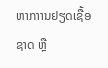ຫາກາານຢຽດເຊື້ອຊາດ ຫຼື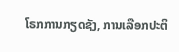ໂຣກການກຽດຊັງ, ການເລືອກປະຕິ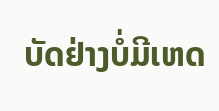ບັດຢ່າງບໍ່ມີເຫດ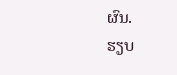ຜົນ.
ຮຽບ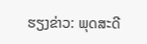ຮຽງຂ່າວ: ພຸດສະດີ